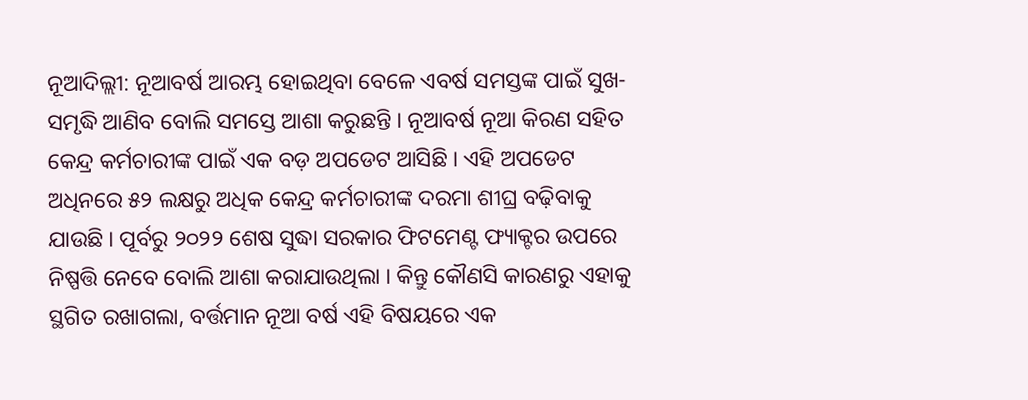ନୂଆଦିଲ୍ଲୀ: ନୂଆବର୍ଷ ଆରମ୍ଭ ହୋଇଥିବା ବେଳେ ଏବର୍ଷ ସମସ୍ତଙ୍କ ପାଇଁ ସୁଖ-ସମୃଦ୍ଧି ଆଣିବ ବୋଲି ସମସ୍ତେ ଆଶା କରୁଛନ୍ତି । ନୂଆବର୍ଷ ନୂଆ କିରଣ ସହିତ କେନ୍ଦ୍ର କର୍ମଚାରୀଙ୍କ ପାଇଁ ଏକ ବଡ଼ ଅପଡେଟ ଆସିଛି । ଏହି ଅପଡେଟ ଅଧିନରେ ୫୨ ଲକ୍ଷରୁ ଅଧିକ କେନ୍ଦ୍ର କର୍ମଚାରୀଙ୍କ ଦରମା ଶୀଘ୍ର ବଢ଼ିବାକୁ ଯାଉଛି । ପୂର୍ବରୁ ୨୦୨୨ ଶେଷ ସୁଦ୍ଧା ସରକାର ଫିଟମେଣ୍ଟ ଫ୍ୟାକ୍ଟର ଉପରେ ନିଷ୍ପତ୍ତି ନେବେ ବୋଲି ଆଶା କରାଯାଉଥିଲା । କିନ୍ତୁ କୌଣସି କାରଣରୁ ଏହାକୁ ସ୍ଥଗିତ ରଖାଗଲା, ବର୍ତ୍ତମାନ ନୂଆ ବର୍ଷ ଏହି ବିଷୟରେ ଏକ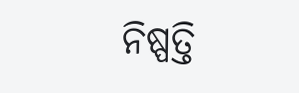ନିଷ୍ପତ୍ତି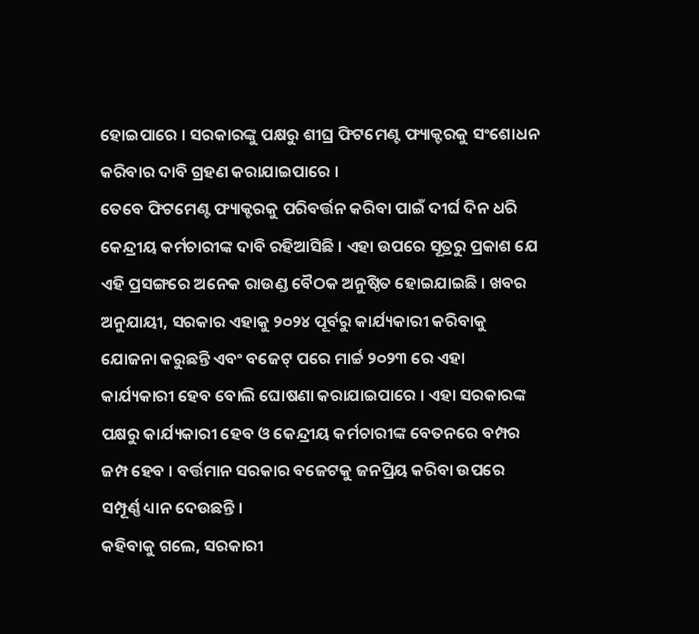ହୋଇପାରେ । ସରକାରଙ୍କୁ ପକ୍ଷରୁ ଶୀଘ୍ର ଫିଟମେଣ୍ଟ ଫ୍ୟାକ୍ଟରକୁ ସଂଶୋଧନ କରିବାର ଦାବି ଗ୍ରହଣ କରାଯାଇପାରେ ।
ତେବେ ଫିଟମେଣ୍ଟ ଫ୍ୟାକ୍ଟରକୁ ପରିବର୍ତ୍ତନ କରିବା ପାଇଁ ଦୀର୍ଘ ଦିନ ଧରି କେନ୍ଦ୍ରୀୟ କର୍ମଚାରୀଙ୍କ ଦାବି ରହିଆସିଛି । ଏହା ଉପରେ ସୂତ୍ରରୁ ପ୍ରକାଶ ଯେ ଏହି ପ୍ରସଙ୍ଗରେ ଅନେକ ରାଉଣ୍ଡ ବୈଠକ ଅନୁଷ୍ଠିତ ହୋଇଯାଇଛି । ଖବର ଅନୁଯାୟୀ, ସରକାର ଏହାକୁ ୨୦୨୪ ପୂର୍ବରୁ କାର୍ଯ୍ୟକାରୀ କରିବାକୁ ଯୋଜନା କରୁଛନ୍ତି ଏବଂ ବଜେଟ୍ ପରେ ମାର୍ଚ୍ଚ ୨୦୨୩ ରେ ଏହା କାର୍ଯ୍ୟକାରୀ ହେବ ବୋଲି ଘୋଷଣା କରାଯାଇପାରେ । ଏହା ସରକାରଙ୍କ ପକ୍ଷରୁ କାର୍ଯ୍ୟକାରୀ ହେବ ଓ କେନ୍ଦ୍ରୀୟ କର୍ମଚାରୀଙ୍କ ବେତନରେ ବମ୍ପର ଜମ୍ପ ହେବ । ବର୍ତ୍ତମାନ ସରକାର ବଜେଟକୁ ଜନପ୍ରିୟ କରିବା ଉପରେ ସମ୍ପୂର୍ଣ୍ଣ ଧ୍ୟାନ ଦେଉଛନ୍ତି ।
କହିବାକୁ ଗଲେ, ସରକାରୀ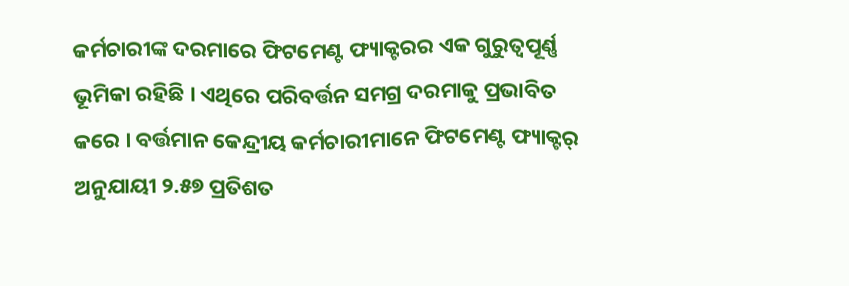କର୍ମଚାରୀଙ୍କ ଦରମାରେ ଫିଟମେଣ୍ଟ ଫ୍ୟାକ୍ଟରର ଏକ ଗୁରୁତ୍ୱପୂର୍ଣ୍ଣ ଭୂମିକା ରହିଛି । ଏଥିରେ ପରିବର୍ତ୍ତନ ସମଗ୍ର ଦରମାକୁ ପ୍ରଭାବିତ କରେ । ବର୍ତ୍ତମାନ କେନ୍ଦ୍ରୀୟ କର୍ମଚାରୀମାନେ ଫିଟମେଣ୍ଟ ଫ୍ୟାକ୍ଟର୍ ଅନୁଯାୟୀ ୨.୫୭ ପ୍ରତିଶତ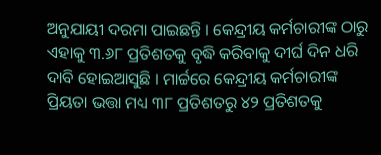ଅନୁଯାୟୀ ଦରମା ପାଇଛନ୍ତି । କେନ୍ଦ୍ରୀୟ କର୍ମଚାରୀଙ୍କ ଠାରୁ ଏହାକୁ ୩.୬୮ ପ୍ରତିଶତକୁ ବୃଦ୍ଧି କରିବାକୁ ଦୀର୍ଘ ଦିନ ଧରି ଦାବି ହୋଇଆସୁଛି । ମାର୍ଚ୍ଚରେ କେନ୍ଦ୍ରୀୟ କର୍ମଚାରୀଙ୍କ ପ୍ରିୟତା ଭତ୍ତା ମଧ୍ୟ ୩୮ ପ୍ରତିଶତରୁ ୪୨ ପ୍ରତିଶତକୁ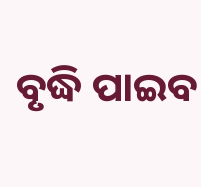ବୃଦ୍ଧି ପାଇବ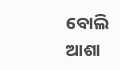ବୋଲି ଆଶା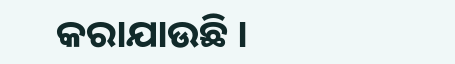କରାଯାଉଛି ।